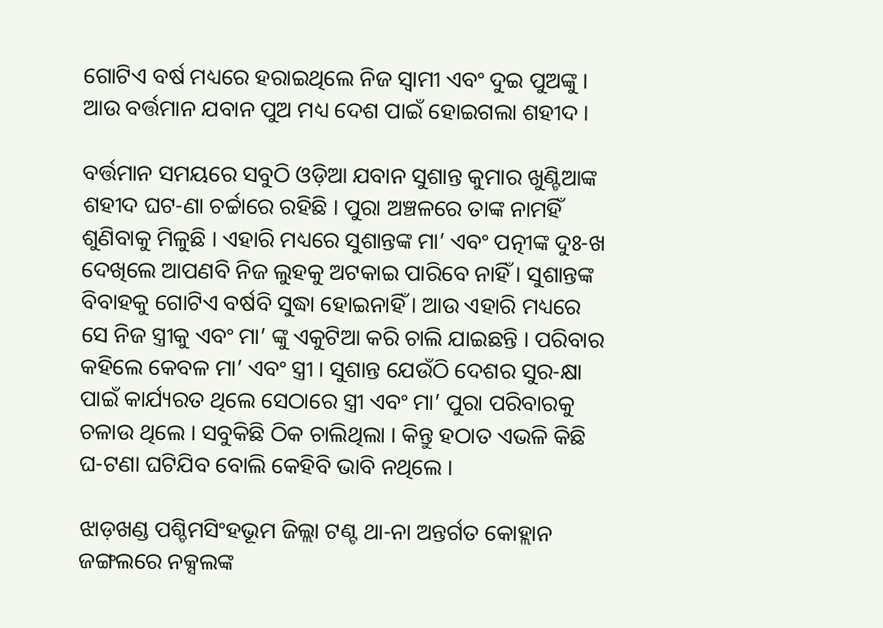ଗୋଟିଏ ବର୍ଷ ମଧ୍ୟରେ ହରାଇଥିଲେ ନିଜ ସ୍ୱାମୀ ଏବଂ ଦୁଇ ପୁଅଙ୍କୁ । ଆଉ ବର୍ତ୍ତମାନ ଯବାନ ପୁଅ ମଧ୍ୟ ଦେଶ ପାଇଁ ହୋଇଗଲା ଶହୀଦ ।

ବର୍ତ୍ତମାନ ସମୟରେ ସବୁଠି ଓଡ଼ିଆ ଯବାନ ସୁଶାନ୍ତ କୁମାର ଖୁଣ୍ଟିଆଙ୍କ ଶହୀଦ ଘଟ-ଣା ଚର୍ଚ୍ଚାରେ ରହିଛି । ପୁରା ଅଞ୍ଚଳରେ ତାଙ୍କ ନାମହିଁ ଶୁଣିବାକୁ ମିଳୁଛି । ଏହାରି ମଧ୍ୟରେ ସୁଶାନ୍ତଙ୍କ ମା’ ଏବଂ ପତ୍ନୀଙ୍କ ଦୁଃ-ଖ ଦେଖିଲେ ଆପଣବି ନିଜ ଲୁହକୁ ଅଟକାଇ ପାରିବେ ନାହିଁ । ସୁଶାନ୍ତଙ୍କ ବିବାହକୁ ଗୋଟିଏ ବର୍ଷବି ସୁଦ୍ଧା ହୋଇନାହିଁ । ଆଉ ଏହାରି ମଧ୍ୟରେ ସେ ନିଜ ସ୍ତ୍ରୀକୁ ଏବଂ ମା’ ଙ୍କୁ ଏକୁଟିଆ କରି ଚାଲି ଯାଇଛନ୍ତି । ପରିବାର କହିଲେ କେବଳ ମା’ ଏବଂ ସ୍ତ୍ରୀ । ସୁଶାନ୍ତ ଯେଉଁଠି ଦେଶର ସୁର-କ୍ଷା ପାଇଁ କାର୍ଯ୍ୟରତ ଥିଲେ ସେଠାରେ ସ୍ତ୍ରୀ ଏବଂ ମା’ ପୁରା ପରିବାରକୁ ଚଳାଉ ଥିଲେ । ସବୁକିଛି ଠିକ ଚାଲିଥିଲା । କିନ୍ତୁ ହଠାତ ଏଭଳି କିଛି ଘ-ଟଣା ଘଟିଯିବ ବୋଲି କେହିବି ଭାବି ନଥିଲେ ।

ଝାଡ଼ଖଣ୍ଡ ପଶ୍ଚିମସିଂହଭୂମ ଜିଲ୍ଲା ଟଣ୍ଟ ଥା-ନା ଅନ୍ତର୍ଗତ କୋହ୍ଲାନ ଜଙ୍ଗଲରେ ନକ୍ସଲଙ୍କ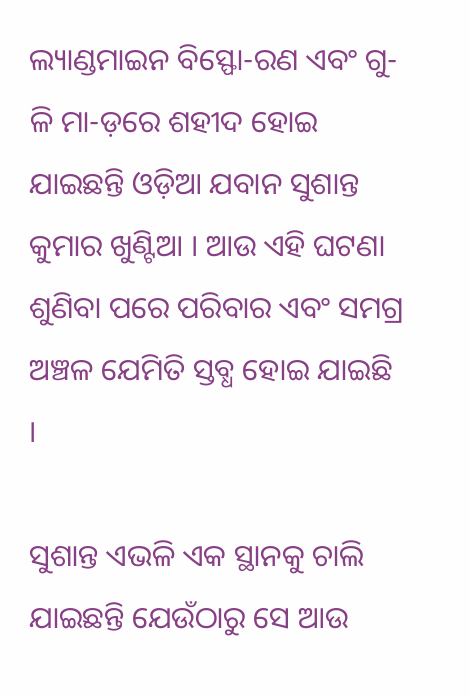ଲ୍ୟାଣ୍ଡମାଇନ ବିସ୍ଫୋ-ରଣ ଏବଂ ଗୁ-ଳି ମା-ଡ଼ରେ ଶହୀଦ ହୋଇ ଯାଇଛନ୍ତି ଓଡ଼ିଆ ଯବାନ ସୁଶାନ୍ତ କୁମାର ଖୁଣ୍ଟିଆ । ଆଉ ଏହି ଘଟଣା ଶୁଣିବା ପରେ ପରିବାର ଏବଂ ସମଗ୍ର ଅଞ୍ଚଳ ଯେମିତି ସ୍ତବ୍ଧ ହୋଇ ଯାଇଛି ।

ସୁଶାନ୍ତ ଏଭଳି ଏକ ସ୍ଥାନକୁ ଚାଲି ଯାଇଛନ୍ତି ଯେଉଁଠାରୁ ସେ ଆଉ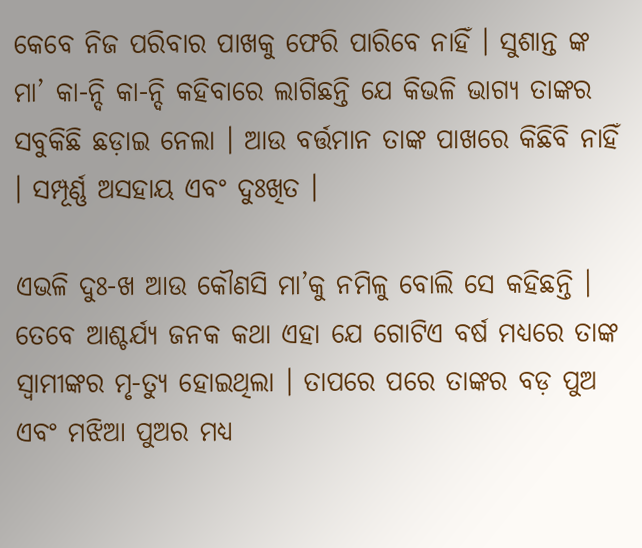କେବେ ନିଜ ପରିବାର ପାଖକୁ ଫେରି ପାରିବେ ନାହିଁ । ସୁଶାନ୍ତ ଙ୍କ ମା’ କା-ନ୍ଦି କା-ନ୍ଦି କହିବାରେ ଲାଗିଛନ୍ତି ଯେ କିଭଳି ଭାଗ୍ୟ ତାଙ୍କର ସବୁକିଛି ଛଡ଼ାଇ ନେଲା । ଆଉ ବର୍ତ୍ତମାନ ତାଙ୍କ ପାଖରେ କିଛିବି ନାହିଁ । ସମ୍ପୂର୍ଣ୍ଣ ଅସହାୟ ଏବଂ ଦୁଃଖିତ ।

ଏଭଳି ଦୁଃ-ଖ ଆଉ କୌଣସି ମା’କୁ ନମିଳୁ ବୋଲି ସେ କହିଛନ୍ତି । ତେବେ ଆଶ୍ଚର୍ଯ୍ୟ ଜନକ କଥା ଏହା ଯେ ଗୋଟିଏ ବର୍ଷ ମଧ୍ୟରେ ତାଙ୍କ ସ୍ୱାମୀଙ୍କର ମୃ-ତ୍ୟୁ ହୋଇଥିଲା । ତାପରେ ପରେ ତାଙ୍କର ବଡ଼ ପୁଅ ଏବଂ ମଝିଆ ପୁଅର ମଧ୍ୟ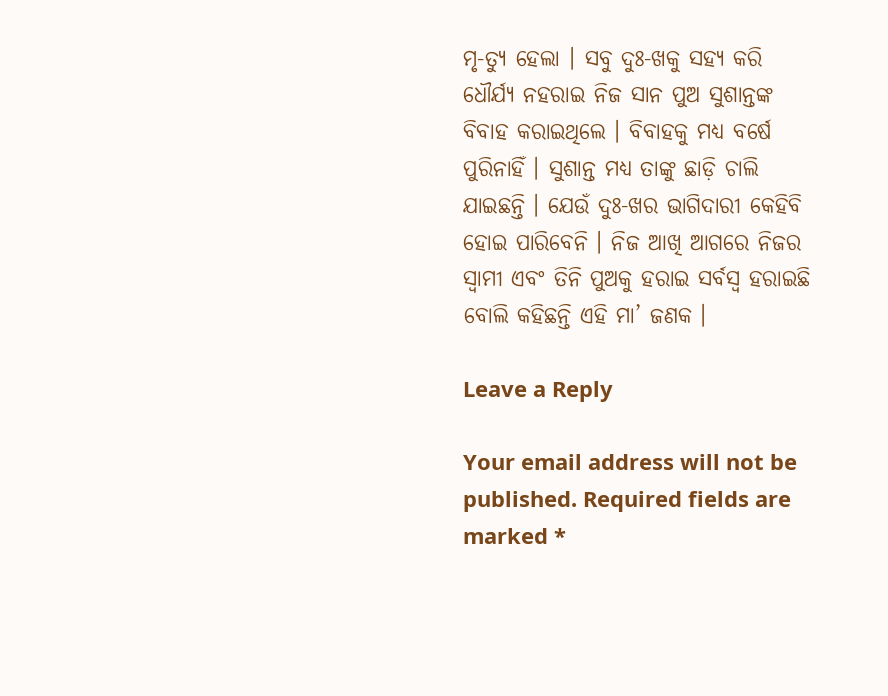ମୃ-ତ୍ୟୁ ହେଲା । ସବୁ ଦୁଃ-ଖକୁ ସହ୍ୟ କରି ଧୌର୍ଯ୍ୟ ନହରାଇ ନିଜ ସାନ ପୁଅ ସୁଶାନ୍ତଙ୍କ ବିବାହ କରାଇଥିଲେ । ବିବାହକୁ ମଧ୍ୟ ବର୍ଷେ ପୁରିନାହିଁ । ସୁଶାନ୍ତ ମଧ୍ୟ ତାଙ୍କୁ ଛାଡ଼ି ଚାଲି ଯାଇଛନ୍ତି । ଯେଉଁ ଦୁଃ-ଖର ଭାଗିଦାରୀ କେହିବି ହୋଇ ପାରିବେନି । ନିଜ ଆଖି ଆଗରେ ନିଜର ସ୍ୱାମୀ ଏବଂ ତିନି ପୁଅକୁ ହରାଇ ସର୍ବସ୍ବ ହରାଇଛି ବୋଲି କହିଛନ୍ତି ଏହି ମା’ ଜଣକ ।

Leave a Reply

Your email address will not be published. Required fields are marked *